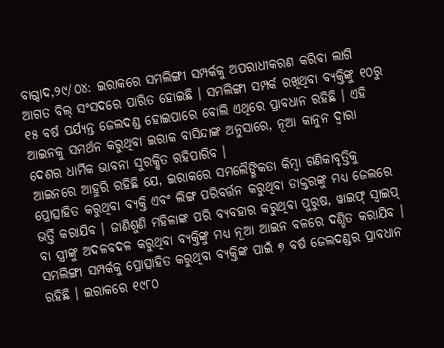ବାଗ୍ଦାଦ,୨୯/୦୪: ଇରାକରେ ସମଲିଙ୍ଗୀ ସମ୍ପର୍କକୁ ଅପରାଧୀକରଣ କରିବା ଲାଗି ଆଗତ ବିଲ୍ ସଂସଦରେ ପାରିତ ହୋଇଛି । ସମଲିଙ୍ଗୀ ସମ୍ପର୍କ ରଖିଥିବା ବ୍ୟକ୍ତିଙ୍କୁ ୧୦ରୁ ୧୫ ବର୍ଷ ପର୍ଯ୍ୟନ୍ତ ଜେଲଦଣ୍ଡ ହୋଇପାରେ ବୋଲି ଏଥିରେ ପ୍ରାବଧାନ ରହିଛି । ଏହି ଆଇନକୁ ସମର୍ଥନ କରୁଥିବା ଇରାକ ବାସିନ୍ଦାଙ୍କ ଅନୁସାରେ, ନୂଆ କାନୁନ ଦ୍ୱାରା ଦେଶର ଧାର୍ମିକ ଭାବନା ସୁରକ୍ଷିତ ରହିପାରିବ ।
ଆଇନରେ ଆହୁରି ରହିଛି ଯେ, ଇରାକରେ ସମଲୈଙ୍ଗିକତା କିମ୍ବା ଗଣିକାବୃତ୍ତିକୁ ପ୍ରୋତ୍ସାହିତ କରୁଥିବା ବ୍ୟକ୍ତି ଏବଂ ଲିଙ୍ଗ ପରିବର୍ତ୍ତନ କରୁଥିବା ଡାକ୍ତରଙ୍କୁ ମଧ୍ୟ ଜେଲରେ ଭର୍ତ୍ତି କରାଯିବ । ଜାଣିଶୁଣି ମହିଳାଙ୍କ ପରି ବ୍ୟବହାର କରୁଥିବା ପୁରୁଷ, ୱାଇଫ୍ ସ୍ୱାଇପ୍ ବା ସ୍ତ୍ରୀଙ୍କୁ ଅଦଳବଦଳ କରୁଥିବା ବ୍ୟକ୍ତିଙ୍କୁ ମଧ୍ୟ ନୂଆ ଆଇନ ବଳରେ ଦଣ୍ଡିତ କରାଯିବ । ସମଲିଙ୍ଗୀ ସମ୍ପର୍କକୁ ପ୍ରୋତ୍ସାହିତ କରୁଥିବା ବ୍ୟକ୍ତିଙ୍କ ପାଇଁ ୭ ବର୍ଷ ଜେଲଦଣ୍ଡର ପ୍ରାବଧାନ ରହିଛି । ଇରାକରେ ୧୯୮୦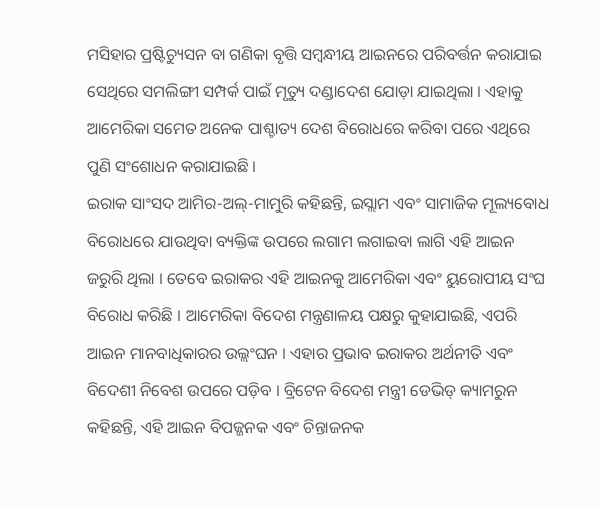ମସିହାର ପ୍ରଷ୍ଟିଚ୍ୟୁସନ ବା ଗଣିକା ବୃତ୍ତି ସମ୍ବନ୍ଧୀୟ ଆଇନରେ ପରିବର୍ତ୍ତନ କରାଯାଇ ସେଥିରେ ସମଲିଙ୍ଗୀ ସମ୍ପର୍କ ପାଇଁ ମୃତ୍ୟୁ ଦଣ୍ଡାଦେଶ ଯୋଡ଼ା ଯାଇଥିଲା । ଏହାକୁ ଆମେରିକା ସମେତ ଅନେକ ପାଶ୍ଚାତ୍ୟ ଦେଶ ବିରୋଧରେ କରିବା ପରେ ଏଥିରେ ପୁଣି ସଂଶୋଧନ କରାଯାଇଛି ।
ଇରାକ ସାଂସଦ ଆମିର-ଅଲ୍-ମାମୁରି କହିଛନ୍ତି, ଇସ୍ଲାମ ଏବଂ ସାମାଜିକ ମୂଲ୍ୟବୋଧ ବିରୋଧରେ ଯାଉଥିବା ବ୍ୟକ୍ତିଙ୍କ ଉପରେ ଲଗାମ ଲଗାଇବା ଲାଗି ଏହି ଆଇନ ଜରୁରି ଥିଲା । ତେବେ ଇରାକର ଏହି ଆଇନକୁ ଆମେରିକା ଏବଂ ୟୁରୋପୀୟ ସଂଘ ବିରୋଧ କରିଛି । ଆମେରିକା ବିଦେଶ ମନ୍ତ୍ରଣାଳୟ ପକ୍ଷରୁ କୁହାଯାଇଛି, ଏପରି ଆଇନ ମାନବାଧିକାରର ଉଲ୍ଲଂଘନ । ଏହାର ପ୍ରଭାବ ଇରାକର ଅର୍ଥନୀତି ଏବଂ ବିଦେଶୀ ନିବେଶ ଉପରେ ପଡ଼ିବ । ବ୍ରିଟେନ ବିଦେଶ ମନ୍ତ୍ରୀ ଡେଭିଡ୍ କ୍ୟାମରୁନ କହିଛନ୍ତି, ଏହି ଆଇନ ବିପଜ୍ଜନକ ଏବଂ ଚିନ୍ତାଜନକ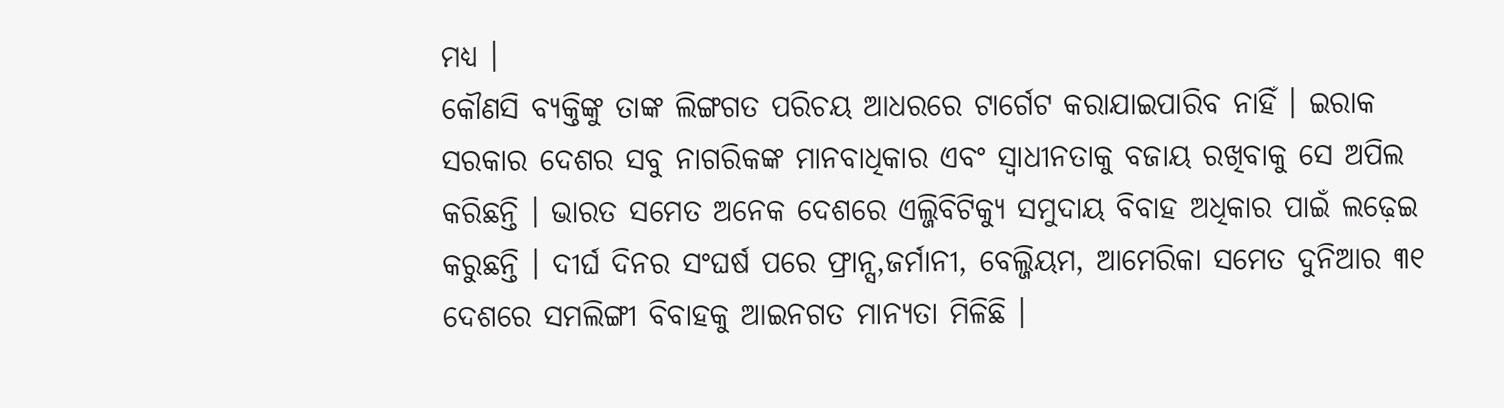ମଧ୍ୟ ।
କୌଣସି ବ୍ୟକ୍ତିଙ୍କୁ ତାଙ୍କ ଲିଙ୍ଗଗତ ପରିଚୟ ଆଧରରେ ଟାର୍ଗେଟ କରାଯାଇପାରିବ ନାହିଁ । ଇରାକ ସରକାର ଦେଶର ସବୁ ନାଗରିକଙ୍କ ମାନବାଧିକାର ଏବଂ ସ୍ୱାଧୀନତାକୁ ବଜାୟ ରଖିବାକୁ ସେ ଅପିଲ କରିଛନ୍ତି । ଭାରତ ସମେତ ଅନେକ ଦେଶରେ ଏଲ୍ଜିବିଟିକ୍ୟୁ ସମୁଦାୟ ବିବାହ ଅଧିକାର ପାଇଁ ଲଢ଼େଇ କରୁଛନ୍ତି । ଦୀର୍ଘ ଦିନର ସଂଘର୍ଷ ପରେ ଫ୍ରାନ୍ସ,ଜର୍ମାନୀ, ବେଲ୍ଜିୟମ, ଆମେରିକା ସମେତ ଦୁନିଆର ୩୧ ଦେଶରେ ସମଲିଙ୍ଗୀ ବିବାହକୁ ଆଇନଗତ ମାନ୍ୟତା ମିଳିଛି ।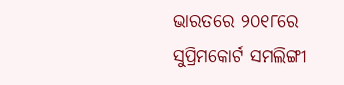ଭାରତରେ ୨୦୧୮ରେ ସୁପ୍ରିମକୋର୍ଟ ସମଲିଙ୍ଗୀ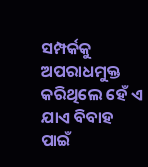ସମ୍ପର୍କକୁ ଅପରାଧମୁକ୍ତ କରିଥିଲେ ହେଁ ଏ ଯାଏ ବିବାହ ପାଇଁ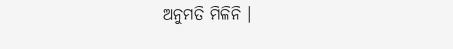ଅନୁମତି ମିଳିନି ।